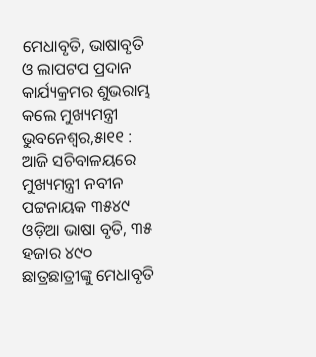ମେଧାବୃତି, ଭାଷାବୃତି ଓ ଲାପଟପ ପ୍ରଦାନ କାର୍ଯ୍ୟକ୍ରମର ଶୁଭରାମ୍ଭ କଲେ ମୁଖ୍ୟମନ୍ତ୍ରୀ
ଭୁବନେଶ୍ୱର,୫ା୧୧ : ଆଜି ସଚିବାଳୟରେ ମୁଖ୍ୟମନ୍ତ୍ରୀ ନବୀନ ପଟ୍ଟନାୟକ ୩୫୪୯ ଓଡ଼ିଆ ଭାଷା ବୃତି, ୩୫ ହଜାର ୪୯୦ ଛାତ୍ରଛାତ୍ରୀଙ୍କୁ ମେଧାବୃତି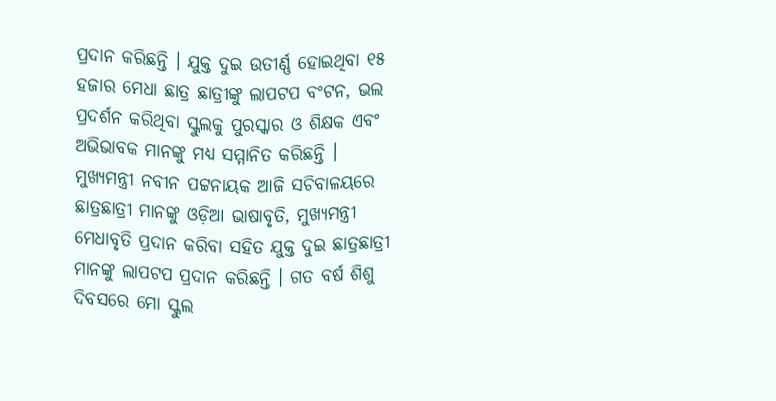ପ୍ରଦାନ କରିଛନ୍ତି । ଯୁକ୍ତ ଦୁଇ ଉତୀର୍ଣ୍ଣ ହୋଇଥିବା ୧୫ ହଜାର ମେଧା ଛାତ୍ର ଛାତ୍ରୀଙ୍କୁ ଲାପଟପ ବଂଟନ, ଭଲ ପ୍ରଦର୍ଶନ କରିଥିବା ସ୍କୁଲକୁ ପୁରସ୍କାର ଓ ଶିକ୍ଷକ ଏବଂ ଅଭିଭାବକ ମାନଙ୍କୁ ମଧ୍ୟ ସମ୍ମାନିତ କରିଛନ୍ତି ।
ମୁଖ୍ୟମନ୍ତ୍ରୀ ନବୀନ ପଟ୍ଟନାୟକ ଆଜି ସଚିବାଳୟରେ ଛାତ୍ରଛାତ୍ରୀ ମାନଙ୍କୁ ଓଡ଼ିଆ ଭାଷାବୃତି, ମୁଖ୍ୟମନ୍ତ୍ରୀ ମେଧାବୃତି ପ୍ରଦାନ କରିବା ସହିତ ଯୁକ୍ତ ଦୁଇ ଛାତ୍ରଛାତ୍ରୀ ମାନଙ୍କୁ ଲାପଟପ ପ୍ରଦାନ କରିଛନ୍ତି । ଗତ ବର୍ଷ ଶିଶୁ ଦିବସରେ ମୋ ସ୍କୁଲ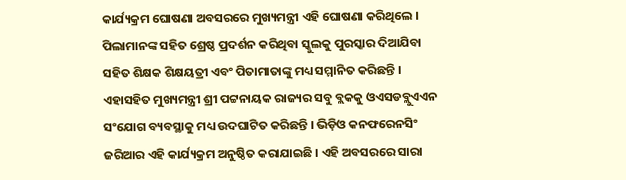କାର୍ଯ୍ୟକ୍ରମ ଘୋଷଣା ଅବସରରେ ମୁଖ୍ୟମନ୍ତ୍ରୀ ଏହି ଘୋଷଣା କରିଥିଲେ । ପିଲାମାନଙ୍କ ସହିତ ଶ୍ରେଷ୍ଠ ପ୍ରଦର୍ଶନ କରିଥିବା ସ୍କୁଲକୁ ପୁରସ୍କାର ଦିଆଯିବା ସହିତ ଶିକ୍ଷକ ଶିକ୍ଷୟତ୍ରୀ ଏବଂ ପିତାମାତାଙ୍କୁ ମଧ୍ୟ ସମ୍ମାନିତ କରିଛନ୍ତି । ଏହାସହିତ ମୁଖ୍ୟମନ୍ତ୍ରୀ ଶ୍ରୀ ପଟ୍ଟନାୟକ ରାଜ୍ୟର ସବୁ ବ୍ଲକକୁ ଓଏସଡବ୍ଲୁଏଏନ ସଂଯୋଗ ବ୍ୟବସ୍ଥାକୁ ମଧ୍ୟ ଉଦଘାଟିତ କରିଛନ୍ତି । ଭିଡ଼ିଓ କନଫରେନସିଂ ଜରିଆର ଏହି କାର୍ଯ୍ୟକ୍ରମ ଅନୁଷ୍ଠିତ କରାଯାଇଛି । ଏହି ଅବସରରେ ସାରା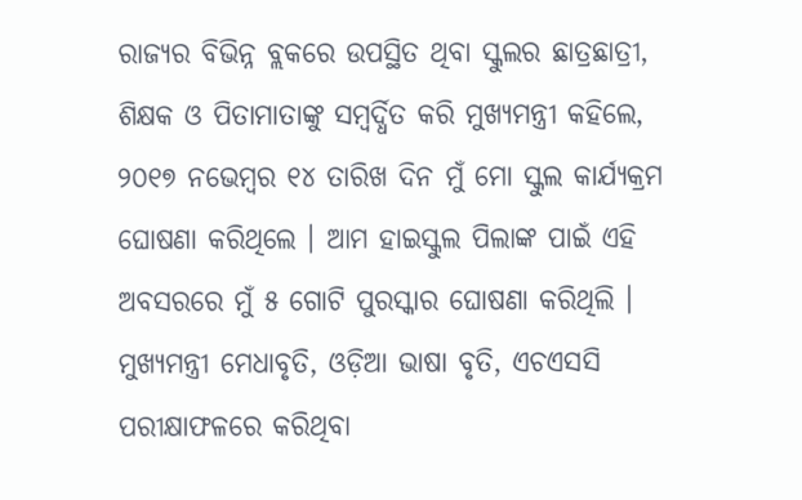ରାଜ୍ୟର ବିଭିନ୍ନ ବ୍ଲକରେ ଉପସ୍ଥିତ ଥିବା ସ୍କୁଲର ଛାତ୍ରଛାତ୍ରୀ, ଶିକ୍ଷକ ଓ ପିତାମାତାଙ୍କୁ ସମ୍ବର୍ଦ୍ଧିତ କରି ମୁଖ୍ୟମନ୍ତ୍ରୀ କହିଲେ, ୨୦୧୭ ନଭେମ୍ବର ୧୪ ତାରିଖ ଦିନ ମୁଁ ମୋ ସ୍କୁଲ କାର୍ଯ୍ୟକ୍ରମ ଘୋଷଣା କରିଥିଲେ । ଆମ ହାଇସ୍କୁଲ ପିଲାଙ୍କ ପାଇଁ ଏହି ଅବସରରେ ମୁଁ ୫ ଗୋଟି ପୁରସ୍କାର ଘୋଷଣା କରିଥିଲି ।
ମୁଖ୍ୟମନ୍ତ୍ରୀ ମେଧାବୃତି, ଓଡ଼ିଆ ଭାଷା ବୃତି, ଏଚଏସସି ପରୀକ୍ଷାଫଳରେ କରିଥିବା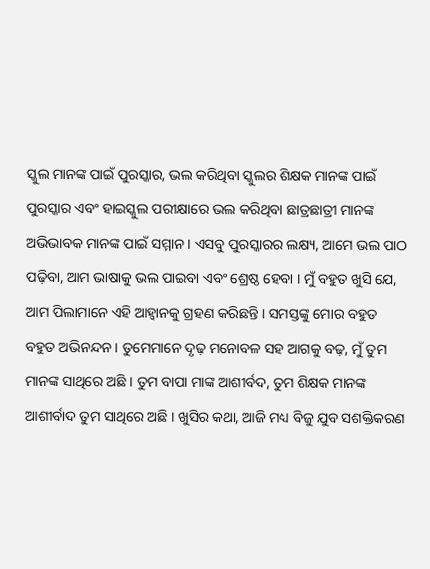ସ୍କୁଲ ମାନଙ୍କ ପାଇଁ ପୁରସ୍କାର, ଭଲ କରିଥିବା ସ୍କୁଲର ଶିକ୍ଷକ ମାନଙ୍କ ପାଇଁ ପୁରସ୍କାର ଏବଂ ହାଇସ୍କୁଲ ପରୀକ୍ଷାରେ ଭଲ କରିଥିବା ଛାତ୍ରଛାତ୍ରୀ ମାନଙ୍କ ଅଭିଭାବକ ମାନଙ୍କ ପାଇଁ ସମ୍ମାନ । ଏସବୁ ପୁରସ୍କାରର ଲକ୍ଷ୍ୟ, ଆମେ ଭଲ ପାଠ ପଢ଼ିବା, ଆମ ଭାଷାକୁ ଭଲ ପାଇବା ଏବଂ ଶ୍ରେଷ୍ଠ ହେବା । ମୁଁ ବହୁତ ଖୁସି ଯେ, ଆମ ପିଲାମାନେ ଏହି ଆହ୍ୱାନକୁ ଗ୍ରହଣ କରିଛନ୍ତି । ସମସ୍ତଙ୍କୁ ମୋର ବହୁତ ବହୁତ ଅଭିନନ୍ଦନ । ତୁମେମାନେ ଦୃଢ଼ ମନୋବଳ ସହ ଆଗକୁ ବଢ଼, ମୁଁ ତୁମ ମାନଙ୍କ ସାଥିରେ ଅଛି । ତୁମ ବାପା ମାଙ୍କ ଆଶୀର୍ବଦ, ତୁମ ଶିକ୍ଷକ ମାନଙ୍କ ଆଶୀର୍ବାଦ ତୁମ ସାଥିରେ ଅଛି । ଖୁସିର କଥା, ଆଜି ମଧ୍ୟ ବିଜୁ ଯୁବ ସଶକ୍ତିକରଣ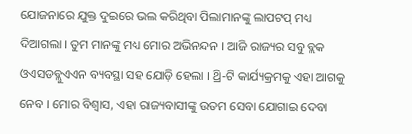ଯୋଜନାରେ ଯୁକ୍ତ ଦୁଇରେ ଭଲ କରିଥିବା ପିଲାମାନଙ୍କୁ ଲାପଟପ୍ ମଧ୍ୟ ଦିଆଗଲା । ତୁମ ମାନଙ୍କୁ ମଧ୍ୟ ମୋର ଅଭିନନ୍ଦନ । ଆଜି ରାଜ୍ୟର ସବୁ ବ୍ଲକ ଓଏସଡବ୍ଲୁଏଏନ ବ୍ୟବସ୍ଥା ସହ ଯୋଡ଼ି ହେଲା । ଥ୍ରି-ଟି କାର୍ଯ୍ୟକ୍ରମକୁ ଏହା ଆଗକୁ ନେବ । ମୋର ବିଶ୍ୱାସ, ଏହା ରାଜ୍ୟବାସୀଙ୍କୁ ଉତମ ସେବା ଯୋଗାଇ ଦେବା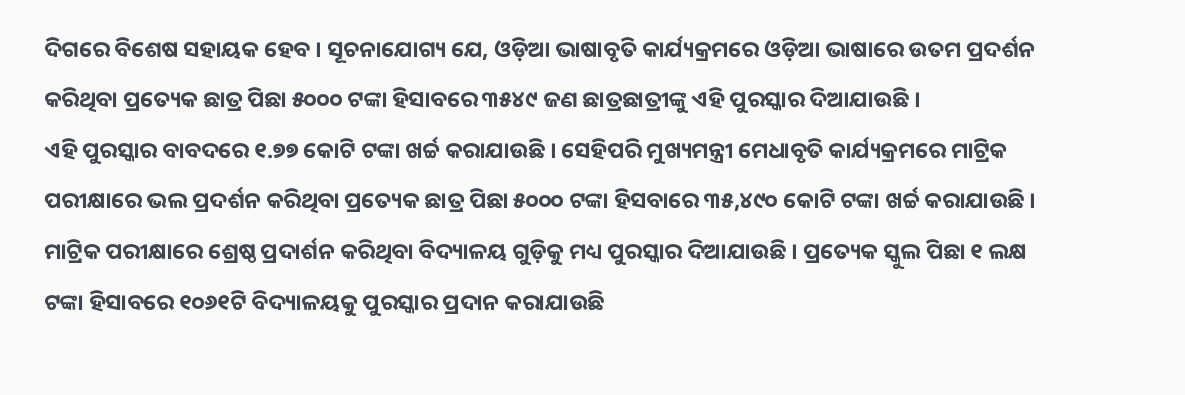ଦିଗରେ ବିଶେଷ ସହାୟକ ହେବ । ସୂଚନାଯୋଗ୍ୟ ଯେ, ଓଡ଼ିଆ ଭାଷାବୃତି କାର୍ଯ୍ୟକ୍ରମରେ ଓଡ଼ିଆ ଭାଷାରେ ଉତମ ପ୍ରଦର୍ଶନ କରିଥିବା ପ୍ରତ୍ୟେକ ଛାତ୍ର ପିଛା ୫୦୦୦ ଟଙ୍କା ହିସାବରେ ୩୫୪୯ ଜଣ ଛାତ୍ରଛାତ୍ରୀଙ୍କୁ ଏହି ପୁରସ୍କାର ଦିଆଯାଉଛି ।
ଏହି ପୁରସ୍କାର ବାବଦରେ ୧.୭୭ କୋଟି ଟଙ୍କା ଖର୍ଚ୍ଚ କରାଯାଉଛି । ସେହିପରି ମୁଖ୍ୟମନ୍ତ୍ରୀ ମେଧାବୃତି କାର୍ଯ୍ୟକ୍ରମରେ ମାଟ୍ରିକ ପରୀକ୍ଷାରେ ଭଲ ପ୍ରଦର୍ଶନ କରିଥିବା ପ୍ରତ୍ୟେକ ଛାତ୍ର ପିଛା ୫୦୦୦ ଟଙ୍କା ହିସବାରେ ୩୫,୪୯୦ କୋଟି ଟଙ୍କା ଖର୍ଚ୍ଚ କରାଯାଉଛି । ମାଟ୍ରିକ ପରୀକ୍ଷାରେ ଶ୍ରେଷ୍ଠ ପ୍ରଦାର୍ଶନ କରିଥିବା ବିଦ୍ୟାଳୟ ଗୁଡ଼ିକୁ ମଧ୍ୟ ପୁରସ୍କାର ଦିଆଯାଉଛି । ପ୍ରତ୍ୟେକ ସ୍କୁଲ ପିଛା ୧ ଲକ୍ଷ ଟଙ୍କା ହିସାବରେ ୧୦୬୧ଟି ବିଦ୍ୟାଳୟକୁ ପୁରସ୍କାର ପ୍ରଦାନ କରାଯାଉଛି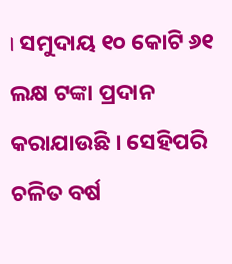। ସମୁଦାୟ ୧୦ କୋଟି ୬୧ ଲକ୍ଷ ଟଙ୍କା ପ୍ରଦାନ କରାଯାଉଛି । ସେହିପରି ଚଳିତ ବର୍ଷ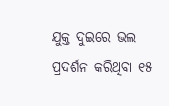ଯୁକ୍ତ ଦୁଇରେ ଭଲ ପ୍ରଦର୍ଶନ କରିଥିବା ୧୫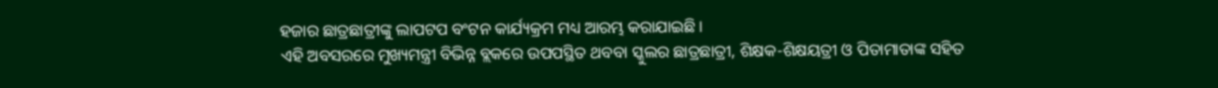ହଜାର ଛାତ୍ରଛାତ୍ରୀଙ୍କୁ ଲାପଟପ ବଂଟନ କାର୍ଯ୍ୟକ୍ରମ ମଧ୍ୟ ଆରମ୍ଭ କରାଯାଇଛି ।
ଏହି ଅବସରରେ ମୁଖ୍ୟମନ୍ତ୍ରୀ ବିଭିନ୍ନ ବ୍ଲକରେ ଉପପସ୍ଥିତ ଥବବା ସ୍କୁଲର ଛାତ୍ରଛାତ୍ରୀ, ଶିକ୍ଷକ-ଶିକ୍ଷୟତ୍ରୀ ଓ ପିତାମାତାଙ୍କ ସହିତ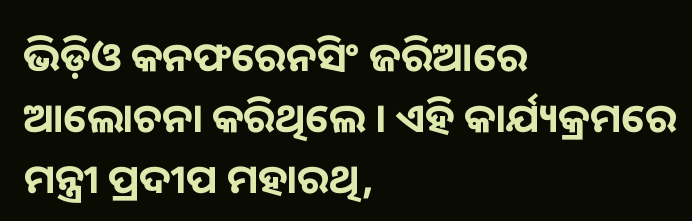ଭିଡ଼ିଓ କନଫରେନସିଂ ଜରିଆରେ ଆଲୋଚନା କରିଥିଲେ । ଏହି କାର୍ଯ୍ୟକ୍ରମରେ ମନ୍ତ୍ରୀ ପ୍ରଦୀପ ମହାରଥି,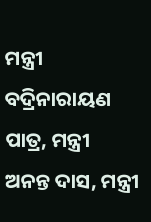ମନ୍ତ୍ରୀ ବଦ୍ରିନାରାୟଣ ପାତ୍ର, ମନ୍ତ୍ରୀ ଅନନ୍ତ ଦାସ, ମନ୍ତ୍ରୀ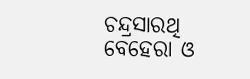ଚନ୍ଦ୍ରସାରଥି ବେହେରା ଓ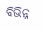ବିଭିନ୍ନ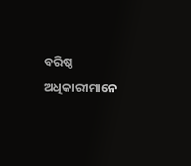ବରିଷ୍ଠ ଅଧିକାରୀମାନେ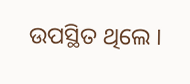ଉପସ୍ଥିତ ଥିଲେ ।